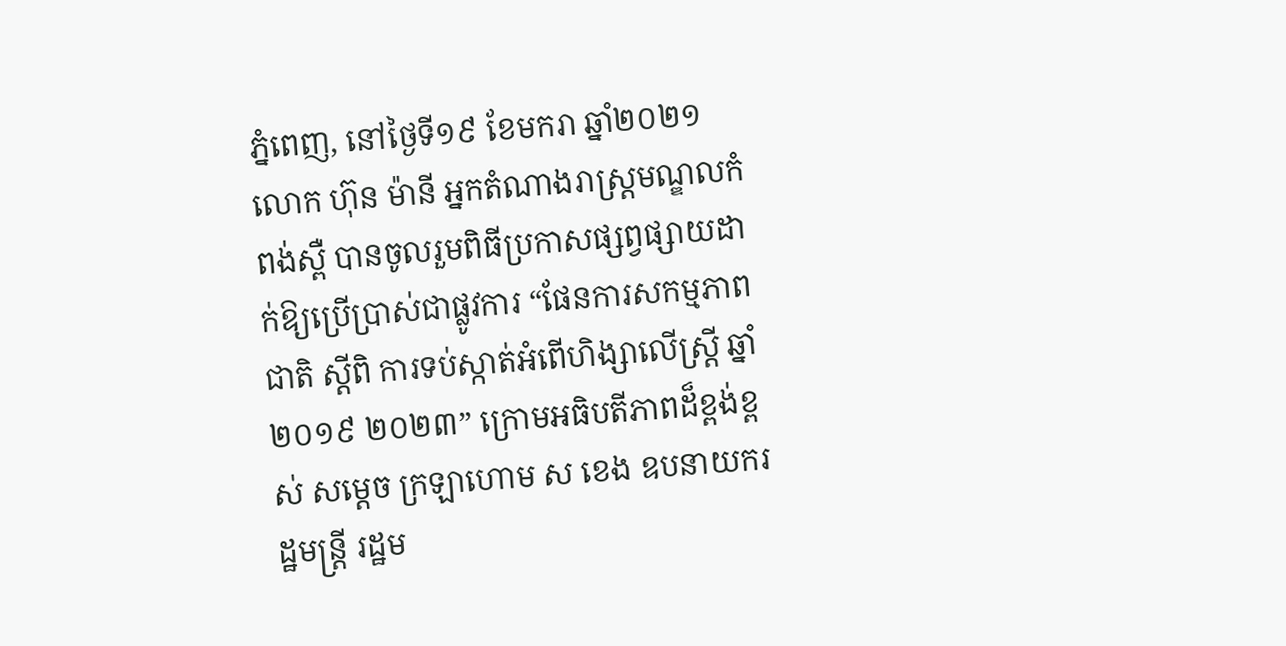ភ្នំពេញ, នៅថ្ងៃទី១៩ ខែមករា ឆ្នាំ២០២១ លោក ហ៊ុន ម៉ានី អ្នកតំណាងរាស្ត្រមណ្ឌលកំពង់ស្ពឺ បានចូលរួមពិធីប្រកាសផ្សព្វផ្សាយដាក់ឱ្យប្រើប្រាស់ជាផ្លូវការ “ផែនការសកម្មភាពជាតិ ស្តីពិ ការទប់ស្កាត់អំពើហិង្សាលើស្រ្តី ឆ្នាំ២០១៩ ២០២៣” ក្រោមអធិបតីភាពដ៏ខ្ពង់ខ្ពស់ សម្តេច ក្រឡាហោម ស ខេង ឧបនាយករដ្ឋមន្រ្តី រដ្ឋម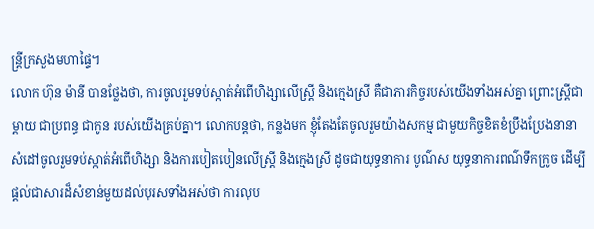ន្រ្តីក្រសួងមហាផ្ទៃ។
លោក ហ៊ុន ម៉ានី បានថ្លែងថា, ការចូលរួមទប់ស្កាត់អំពើហិង្សាលើស្រ្តី និងក្មេងស្រី គឺជាភារកិច្ចរបស់យើងទាំងអស់គ្នា ព្រោះស្រ្តីជា ម្តាយ ជាប្រពន្ធ ជាកូន របស់យើងគ្រប់គ្នា។ លោកបន្តថា, កន្លងមក ខ្ញុំតែងតែចូលរួមយ៉ាងសកម្ម ជាមួយកិច្ចខិតខំប្រឹងប្រែងនានា សំដៅចូលរួមទប់ស្កាត់អំពើហិង្សា និងការបៀតបៀនលើស្រ្តី និងក្មេងស្រី ដូចជាយុទ្ធនាការ បូណ៌ស យុទ្ធនាការពណ៌ទឹកក្រូច ដើម្បីផ្តល់ជាសារដ៏សំខាន់មួយដល់បុរសទាំងអស់ថា ការលុប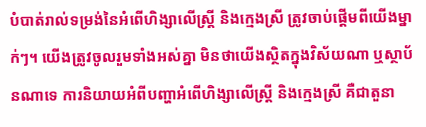បំបាត់រាល់ទម្រង់នៃអំពើហិង្សាលើស្រ្តី និងក្មេងស្រី ត្រូវចាប់ផ្តើមពីយើងម្នាក់ៗ។ យើងត្រូវចូលរួមទាំងអស់គ្នា មិនថាយើងស្ថិតក្នុងវិស័យណា ឬស្ថាប័នណាទេ ការនិយាយអំពីបញ្ហាអំពើហិង្សាលើស្រ្តី និងក្មេងស្រី គឺជាតួនា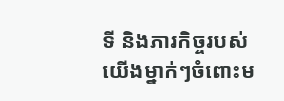ទី និងភារកិច្ចរបស់យើងម្នាក់ៗចំពោះម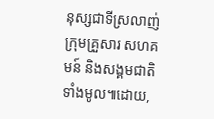នុស្សជាទីស្រលាញ់ ក្រុមគ្រួសារ សហគមន៍ និងសង្គមជាតិទាំងមូល៕ដោយ,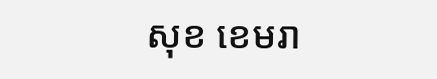សុខ ខេមរា